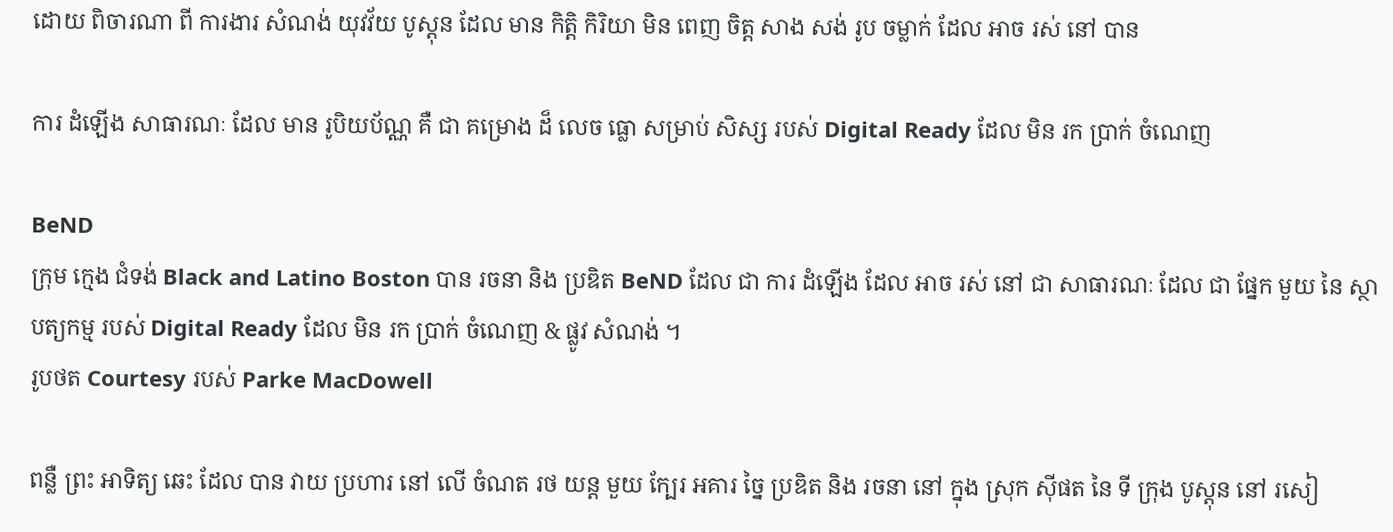ដោយ ពិចារណា ពី ការងារ សំណង់ យុវវ័យ បូស្តុន ដែល មាន កិត្តិ កិរិយា មិន ពេញ ចិត្ត សាង សង់ រូប ចម្លាក់ ដែល អាច រស់ នៅ បាន

ការ ដំឡើង សាធារណៈ ដែល មាន រូបិយប័ណ្ណ គឺ ជា គម្រោង ដ៏ លេច ធ្លោ សម្រាប់ សិស្ស របស់ Digital Ready ដែល មិន រក ប្រាក់ ចំណេញ

BeND
ក្រុម ក្មេង ជំទង់ Black and Latino Boston បាន រចនា និង ប្រឌិត BeND ដែល ជា ការ ដំឡើង ដែល អាច រស់ នៅ ជា សាធារណៈ ដែល ជា ផ្នែក មួយ នៃ ស្ថាបត្យកម្ម របស់ Digital Ready ដែល មិន រក ប្រាក់ ចំណេញ & ផ្លូវ សំណង់ ។
រូបថត Courtesy របស់ Parke MacDowell

ពន្លឺ ព្រះ អាទិត្យ ឆេះ ដែល បាន វាយ ប្រហារ នៅ លើ ចំណត រថ យន្ត មួយ ក្បែរ អគារ ច្នៃ ប្រឌិត និង រចនា នៅ ក្នុង ស្រុក ស៊ីផត នៃ ទី ក្រុង បូស្តុន នៅ រសៀ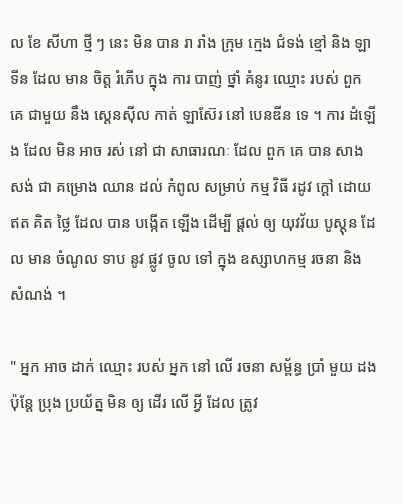ល ខែ សីហា ថ្មី ៗ នេះ មិន បាន រា រាំង ក្រុម ក្មេង ជំទង់ ខ្មៅ និង ឡាទីន ដែល មាន ចិត្ត រំភើប ក្នុង ការ បាញ់ ថ្នាំ គំនូរ ឈ្មោះ របស់ ពួក គេ ជាមួយ នឹង ស្តេនស៊ីល កាត់ ឡាស៊ែរ នៅ បេនឌីន ទេ ។ ការ ដំឡើង ដែល មិន អាច រស់ នៅ ជា សាធារណៈ ដែល ពួក គេ បាន សាង សង់ ជា គម្រោង ឈាន ដល់ កំពូល សម្រាប់ កម្ម វិធី រដូវ ក្តៅ ដោយ ឥត គិត ថ្លៃ ដែល បាន បង្កើត ឡើង ដើម្បី ផ្តល់ ឲ្យ យុវវ័យ បូស្តុន ដែល មាន ចំណូល ទាប នូវ ផ្លូវ ចូល ទៅ ក្នុង ឧស្សាហកម្ម រចនា និង សំណង់ ។

" អ្នក អាច ដាក់ ឈ្មោះ របស់ អ្នក នៅ លើ រចនា សម្ព័ន្ធ ប្រាំ មួយ ដង ប៉ុន្តែ ប្រុង ប្រយ័ត្ន មិន ឲ្យ ដើរ លើ អ្វី ដែល ត្រូវ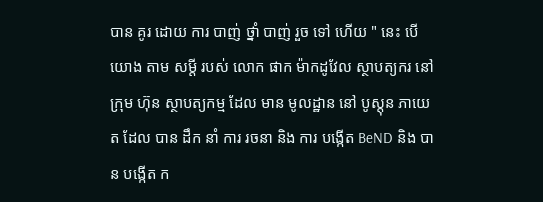បាន គូរ ដោយ ការ បាញ់ ថ្នាំ បាញ់ រួច ទៅ ហើយ " នេះ បើ យោង តាម សម្តី របស់ លោក ផាក ម៉ាកដូវែល ស្ថាបត្យករ នៅ ក្រុម ហ៊ុន ស្ថាបត្យកម្ម ដែល មាន មូលដ្ឋាន នៅ បូស្តុន ភាយេត ដែល បាន ដឹក នាំ ការ រចនា និង ការ បង្កើត BeND និង បាន បង្កើត ក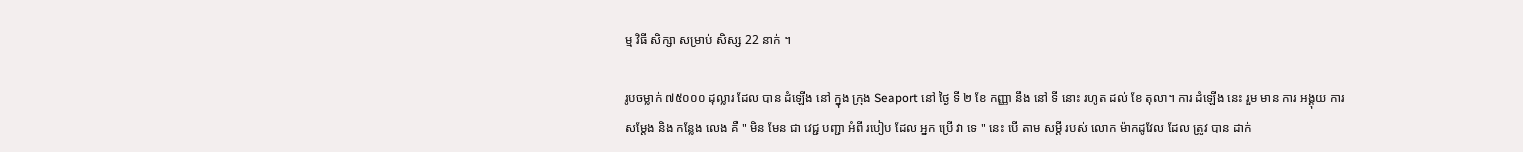ម្ម វិធី សិក្សា សម្រាប់ សិស្ស 22 នាក់ ។

រូបចម្លាក់ ៧៥០០០ ដុល្លារ ដែល បាន ដំឡើង នៅ ក្នុង ក្រុង Seaport នៅ ថ្ងៃ ទី ២ ខែ កញ្ញា នឹង នៅ ទី នោះ រហូត ដល់ ខែ តុលា។ ការ ដំឡើង នេះ រួម មាន ការ អង្គុយ ការ សម្តែង និង កន្លែង លេង គឺ " មិន មែន ជា វេជ្ជ បញ្ជា អំពី របៀប ដែល អ្នក ប្រើ វា ទេ " នេះ បើ តាម សម្តី របស់ លោក ម៉ាកដូវែល ដែល ត្រូវ បាន ដាក់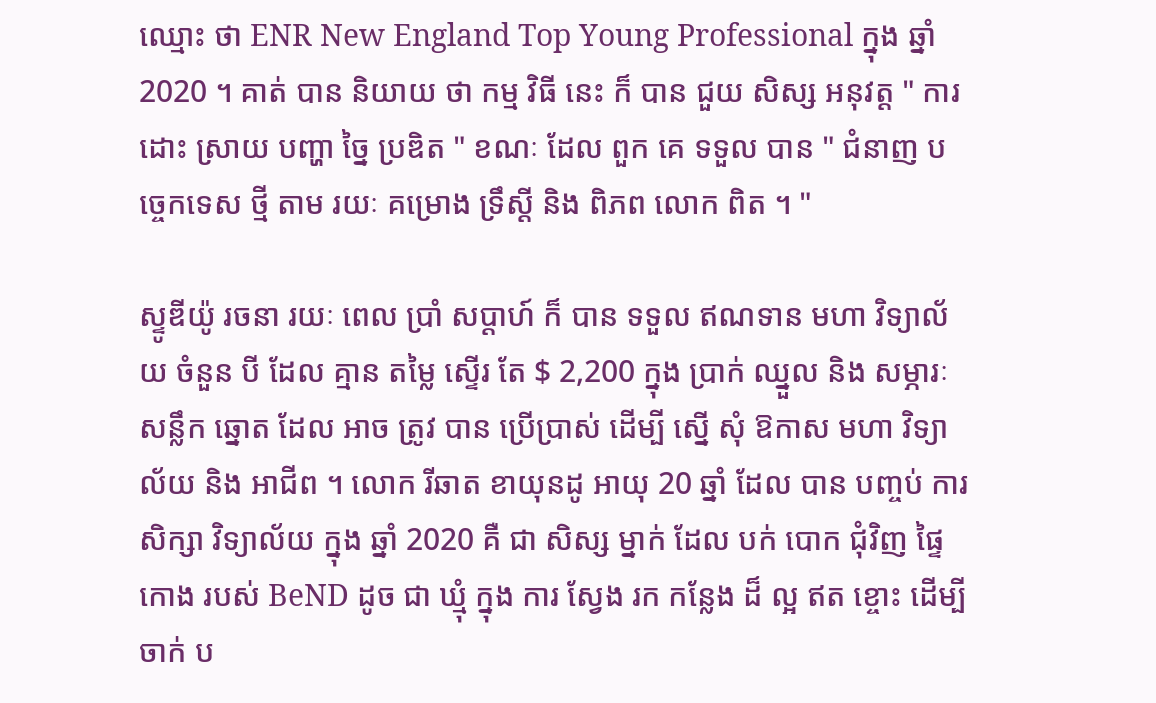ឈ្មោះ ថា ENR New England Top Young Professional ក្នុង ឆ្នាំ 2020 ។ គាត់ បាន និយាយ ថា កម្ម វិធី នេះ ក៏ បាន ជួយ សិស្ស អនុវត្ត " ការ ដោះ ស្រាយ បញ្ហា ច្នៃ ប្រឌិត " ខណៈ ដែល ពួក គេ ទទួល បាន " ជំនាញ បច្ចេកទេស ថ្មី តាម រយៈ គម្រោង ទ្រឹស្តី និង ពិភព លោក ពិត ។ "

ស្ទូឌីយ៉ូ រចនា រយៈ ពេល ប្រាំ សប្តាហ៍ ក៏ បាន ទទួល ឥណទាន មហា វិទ្យាល័យ ចំនួន បី ដែល គ្មាន តម្លៃ ស្ទើរ តែ $ 2,200 ក្នុង ប្រាក់ ឈ្នួល និង សម្ភារៈ សន្លឹក ឆ្នោត ដែល អាច ត្រូវ បាន ប្រើប្រាស់ ដើម្បី ស្នើ សុំ ឱកាស មហា វិទ្យាល័យ និង អាជីព ។ លោក រីឆាត ខាយុនដូ អាយុ 20 ឆ្នាំ ដែល បាន បញ្ចប់ ការ សិក្សា វិទ្យាល័យ ក្នុង ឆ្នាំ 2020 គឺ ជា សិស្ស ម្នាក់ ដែល បក់ បោក ជុំវិញ ផ្ទៃ កោង របស់ BeND ដូច ជា ឃ្មុំ ក្នុង ការ ស្វែង រក កន្លែង ដ៏ ល្អ ឥត ខ្ចោះ ដើម្បី ចាក់ ប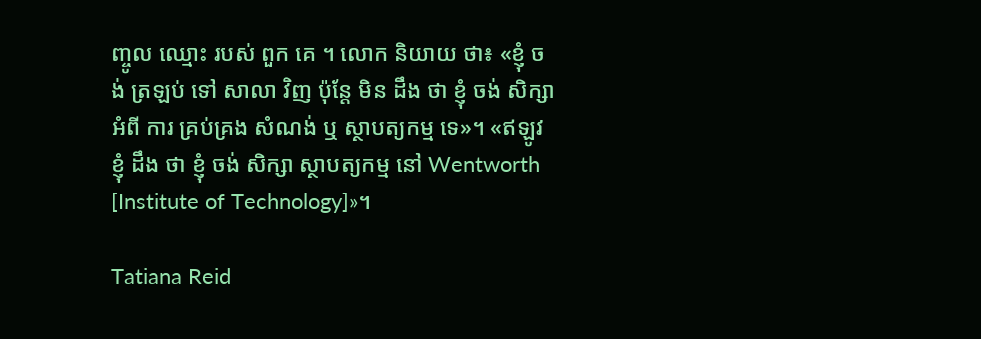ញ្ចូល ឈ្មោះ របស់ ពួក គេ ។ លោក និយាយ ថា៖ «ខ្ញុំ ចង់ ត្រឡប់ ទៅ សាលា វិញ ប៉ុន្តែ មិន ដឹង ថា ខ្ញុំ ចង់ សិក្សា អំពី ការ គ្រប់គ្រង សំណង់ ឬ ស្ថាបត្យកម្ម ទេ»។ «ឥឡូវ ខ្ញុំ ដឹង ថា ខ្ញុំ ចង់ សិក្សា ស្ថាបត្យកម្ម នៅ Wentworth [Institute of Technology]»។

Tatiana Reid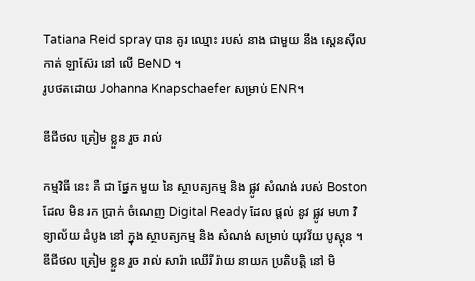Tatiana Reid spray បាន គូរ ឈ្មោះ របស់ នាង ជាមួយ នឹង ស្តេនស៊ីល កាត់ ឡាស៊ែរ នៅ លើ BeND ។
រូបថតដោយ Johanna Knapschaefer សម្រាប់ ENR។

ឌីជីថល ត្រៀម ខ្លួន រួច រាល់

កម្មវិធី នេះ គឺ ជា ផ្នែក មួយ នៃ ស្ថាបត្យកម្ម និង ផ្លូវ សំណង់ របស់ Boston ដែល មិន រក ប្រាក់ ចំណេញ Digital Ready ដែល ផ្តល់ នូវ ផ្លូវ មហា វិទ្យាល័យ ដំបូង នៅ ក្នុង ស្ថាបត្យកម្ម និង សំណង់ សម្រាប់ យុវវ័យ បូស្តុន ។ ឌីជីថល ត្រៀម ខ្លួន រួច រាល់ សារ៉ា ឈើរី រ៉ាយ នាយក ប្រតិបត្តិ នៅ មិ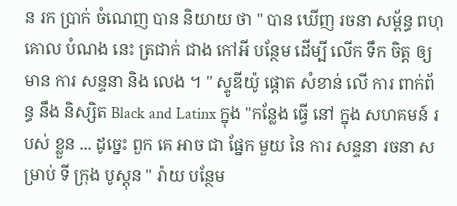ន រក ប្រាក់ ចំណេញ បាន និយាយ ថា " បាន ឃើញ រចនា សម្ព័ន្ធ ពហុ គោល បំណង នេះ ត្រជាក់ ជាង កៅអី បន្ថែម ដើម្បី លើក ទឹក ចិត្ត ឲ្យ មាន ការ សន្ទនា និង លេង ។ " ស្ទូឌីយ៉ូ ផ្តោត សំខាន់ លើ ការ ពាក់ព័ន្ធ នឹង និស្សិត Black and Latinx ក្នុង "កន្លែង ធ្វើ នៅ ក្នុង សហគមន៍ របស់ ខ្លួន ... ដូច្នេះ ពួក គេ អាច ជា ផ្នែក មួយ នៃ ការ សន្ទនា រចនា សម្រាប់ ទី ក្រុង បូស្តុន " រ៉ាយ បន្ថែម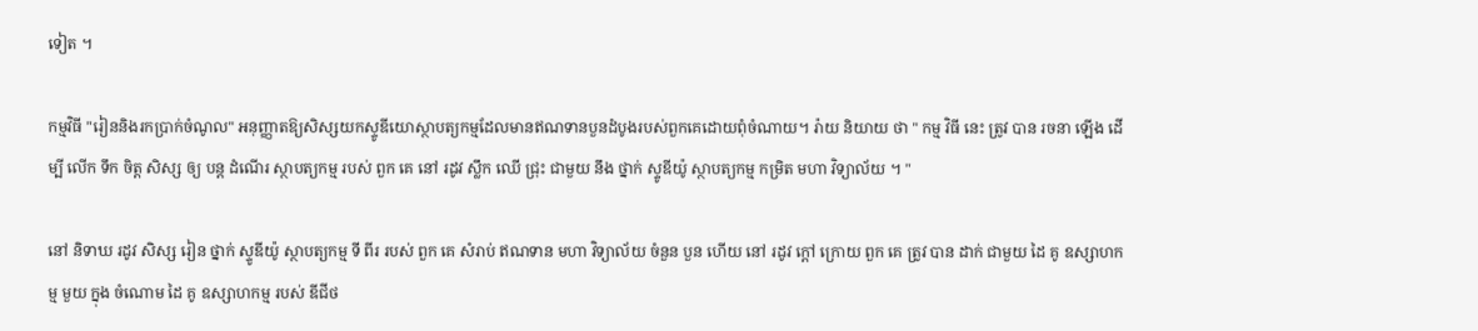ទៀត ។

កម្មវិធី "រៀននិងរកប្រាក់ចំណូល" អនុញ្ញាតឱ្យសិស្សយកស្ទូឌីយោស្ថាបត្យកម្មដែលមានឥណទានបួនដំបូងរបស់ពួកគេដោយពុំចំណាយ។ រ៉ាយ និយាយ ថា " កម្ម វិធី នេះ ត្រូវ បាន រចនា ឡើង ដើម្បី លើក ទឹក ចិត្ត សិស្ស ឲ្យ បន្ត ដំណើរ ស្ថាបត្យកម្ម របស់ ពួក គេ នៅ រដូវ ស្លឹក ឈើ ជ្រុះ ជាមួយ នឹង ថ្នាក់ ស្ទូឌីយ៉ូ ស្ថាបត្យកម្ម កម្រិត មហា វិទ្យាល័យ ។ "

នៅ និទាឃ រដូវ សិស្ស រៀន ថ្នាក់ ស្ទូឌីយ៉ូ ស្ថាបត្យកម្ម ទី ពីរ របស់ ពួក គេ សំរាប់ ឥណទាន មហា វិទ្យាល័យ ចំនួន បួន ហើយ នៅ រដូវ ក្តៅ ក្រោយ ពួក គេ ត្រូវ បាន ដាក់ ជាមួយ ដៃ គូ ឧស្សាហកម្ម មួយ ក្នុង ចំណោម ដៃ គូ ឧស្សាហកម្ម របស់ ឌីជីថ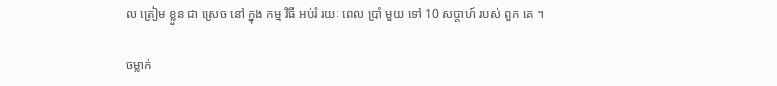ល ត្រៀម ខ្លួន ជា ស្រេច នៅ ក្នុង កម្ម វិធី អប់រំ រយៈ ពេល ប្រាំ មួយ ទៅ 10 សប្តាហ៍ របស់ ពួក គេ ។

ចម្លាក់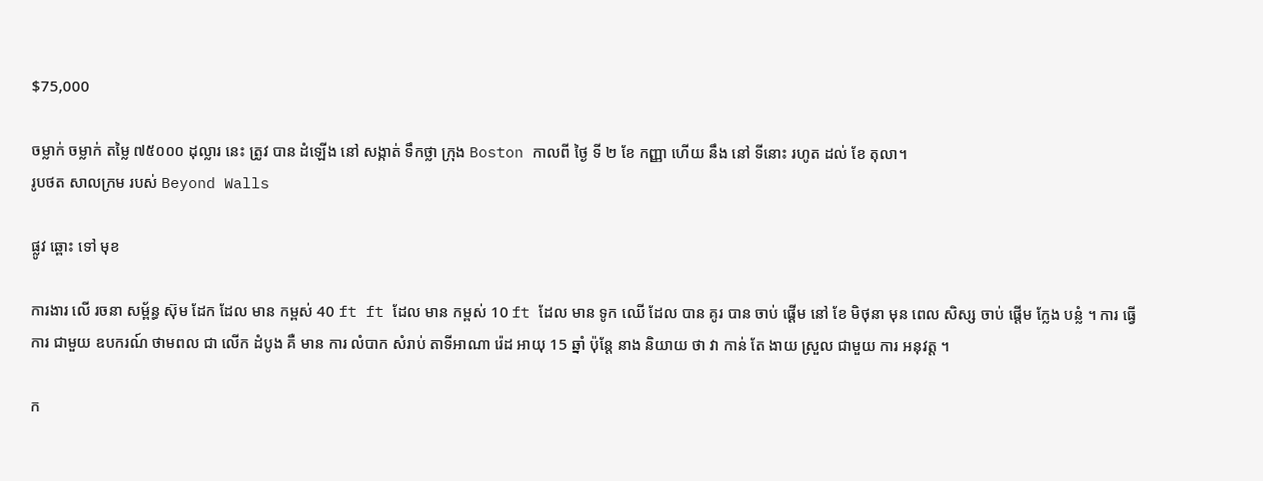$75,000

ចម្លាក់ ចម្លាក់ តម្លៃ ៧៥០០០ ដុល្លារ នេះ ត្រូវ បាន ដំឡើង នៅ សង្កាត់ ទឹកថ្លា ក្រុង Boston កាលពី ថ្ងៃ ទី ២ ខែ កញ្ញា ហើយ នឹង នៅ ទីនោះ រហូត ដល់ ខែ តុលា។
រូបថត សាលក្រម របស់ Beyond Walls

ផ្លូវ ឆ្ពោះ ទៅ មុខ

ការងារ លើ រចនា សម្ព័ន្ធ ស៊ុម ដែក ដែល មាន កម្ពស់ 40 ft ft ដែល មាន កម្ពស់ 10 ft ដែល មាន ទូក ឈើ ដែល បាន គូរ បាន ចាប់ ផ្តើម នៅ ខែ មិថុនា មុន ពេល សិស្ស ចាប់ ផ្តើម ក្លែង បន្លំ ។ ការ ធ្វើ ការ ជាមួយ ឧបករណ៍ ថាមពល ជា លើក ដំបូង គឺ មាន ការ លំបាក សំរាប់ តាទីអាណា រ៉េដ អាយុ 15 ឆ្នាំ ប៉ុន្តែ នាង និយាយ ថា វា កាន់ តែ ងាយ ស្រួល ជាមួយ ការ អនុវត្ត ។

ក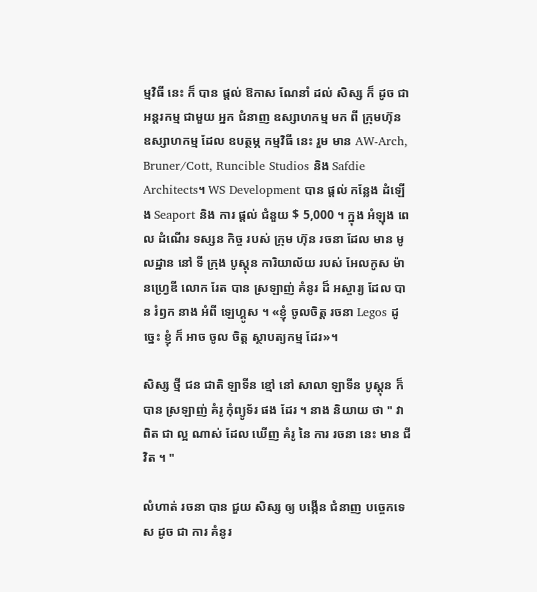ម្មវិធី នេះ ក៏ បាន ផ្តល់ ឱកាស ណែនាំ ដល់ សិស្ស ក៏ ដូច ជា អន្តរកម្ម ជាមួយ អ្នក ជំនាញ ឧស្សាហកម្ម មក ពី ក្រុមហ៊ុន ឧស្សាហកម្ម ដែល ឧបត្ថម្ភ កម្មវិធី នេះ រួម មាន AW-Arch, Bruner/Cott, Runcible Studios និង Safdie Architects។ WS Development បាន ផ្តល់ កន្លែង ដំឡើង Seaport និង ការ ផ្តល់ ជំនួយ $ 5,000 ។ ក្នុង អំឡុង ពេល ដំណើរ ទស្សន កិច្ច របស់ ក្រុម ហ៊ុន រចនា ដែល មាន មូលដ្ឋាន នៅ ទី ក្រុង បូស្តុន ការិយាល័យ របស់ អែលកូស ម៉ានហ្វ្រេឌី លោក រែត បាន ស្រឡាញ់ គំនូរ ដ៏ អស្ចារ្យ ដែល បាន រំឭក នាង អំពី ឡេហ្គូស ។ «ខ្ញុំ ចូលចិត្ត រចនា Legos ដូច្នេះ ខ្ញុំ ក៏ អាច ចូល ចិត្ត ស្ថាបត្យកម្ម ដែរ»។

សិស្ស ថ្មី ជន ជាតិ ឡាទីន ខ្មៅ នៅ សាលា ឡាទីន បូស្តុន ក៏ បាន ស្រឡាញ់ គំរូ កុំព្យូទ័រ ផង ដែរ ។ នាង និយាយ ថា " វា ពិត ជា ល្អ ណាស់ ដែល ឃើញ គំរូ នៃ ការ រចនា នេះ មាន ជីវិត ។ "

លំហាត់ រចនា បាន ជួយ សិស្ស ឲ្យ បង្កើន ជំនាញ បច្ចេកទេស ដូច ជា ការ គំនូរ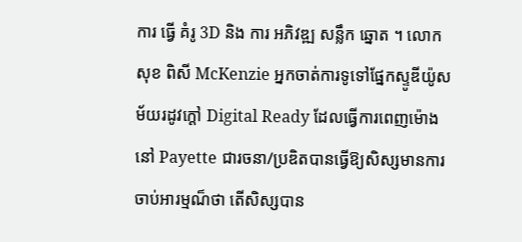ការ ធ្វើ គំរូ 3D និង ការ អភិវឌ្ឍ សន្លឹក ឆ្នោត ។ លោក សុខ ពិសី McKenzie អ្នកចាត់ការទូទៅផ្នែកស្ទូឌីយ៉ូសម័យរដូវក្ដៅ Digital Ready ដែលធ្វើការពេញម៉ោងនៅ Payette ជារចនា/ប្រឌិតបានធ្វើឱ្យសិស្សមានការចាប់អារម្មណ៏ថា តើសិស្សបាន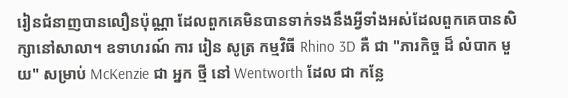រៀនជំនាញបានលឿនប៉ុណ្ណា ដែលពួកគេមិនបានទាក់ទងនឹងអ្វីទាំងអស់ដែលពួកគេបានសិក្សានៅសាលា។ ឧទាហរណ៍ ការ រៀន សូត្រ កម្មវិធី Rhino 3D គឺ ជា "ភារកិច្ច ដ៏ លំបាក មួយ" សម្រាប់ McKenzie ជា អ្នក ថ្មី នៅ Wentworth ដែល ជា កន្លែ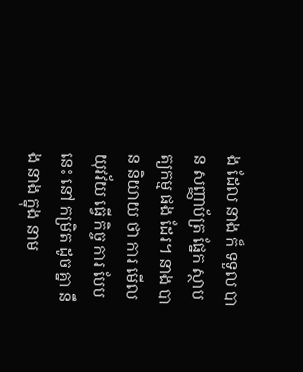ង ដែល នាង ក៏ ទទួល បាន សញ្ញាប័ត្រ ផ្នែក ស្ថាបត្យកម្ម ផង ដែរ។ នាង បាន និយាយ ថា ការ មើល យុវវ័យ ធ្វើ កិច្ច ការ បែប នេះ នៅ កម្រិត ដូច គ្នា នឹង នាង ក្នុង នាម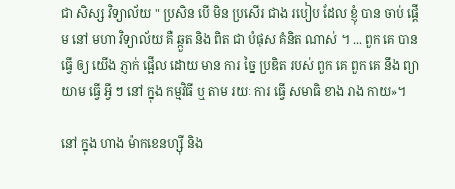ជា សិស្ស វិទ្យាល័យ " ប្រសិន បើ មិន ប្រសើរ ជាង របៀប ដែល ខ្ញុំ បាន ចាប់ ផ្តើម នៅ មហា វិទ្យាល័យ គឺ ឆ្កួត និង ពិត ជា បំផុស គំនិត ណាស់ ។ ... ពួក គេ បាន ធ្វើ ឲ្យ យើង ភ្ញាក់ ផ្អើល ដោយ មាន ការ ច្នៃ ប្រឌិត របស់ ពួក គេ ពួក គេ នឹង ព្យាយាម ធ្វើ អ្វី ៗ នៅ ក្នុង កម្មវិធី ឬ តាម រយៈ ការ ធ្វើ សមាធិ ខាង រាង កាយ»។

នៅ ក្នុង ហាង ម៉ាកខេនហ្ស៊ី និង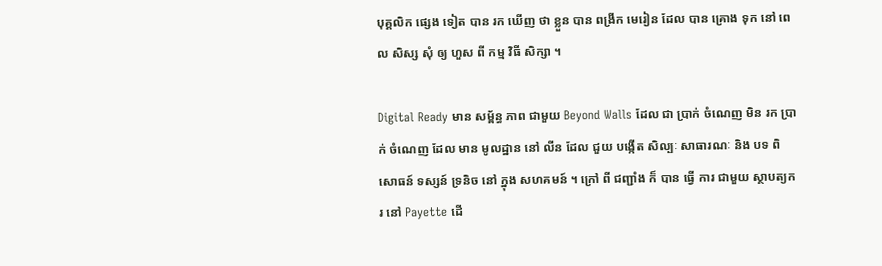បុគ្គលិក ផ្សេង ទៀត បាន រក ឃើញ ថា ខ្លួន បាន ពង្រីក មេរៀន ដែល បាន គ្រោង ទុក នៅ ពេល សិស្ស សុំ ឲ្យ ហួស ពី កម្ម វិធី សិក្សា ។

Digital Ready មាន សម្ព័ន្ធ ភាព ជាមួយ Beyond Walls ដែល ជា ប្រាក់ ចំណេញ មិន រក ប្រាក់ ចំណេញ ដែល មាន មូលដ្ឋាន នៅ លីន ដែល ជួយ បង្កើត សិល្បៈ សាធារណៈ និង បទ ពិសោធន៍ ទស្សន៍ ទ្រនិច នៅ ក្នុង សហគមន៍ ។ ក្រៅ ពី ជញ្ជាំង ក៏ បាន ធ្វើ ការ ជាមួយ ស្ថាបត្យករ នៅ Payette ដើ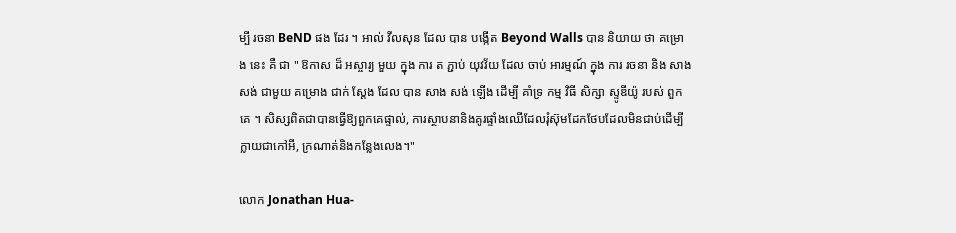ម្បី រចនា BeND ផង ដែរ ។ អាល់ វីលសុន ដែល បាន បង្កើត Beyond Walls បាន និយាយ ថា គម្រោង នេះ គឺ ជា " ឱកាស ដ៏ អស្ចារ្យ មួយ ក្នុង ការ ត ភ្ជាប់ យុវវ័យ ដែល ចាប់ អារម្មណ៍ ក្នុង ការ រចនា និង សាង សង់ ជាមួយ គម្រោង ជាក់ ស្តែង ដែល បាន សាង សង់ ឡើង ដើម្បី គាំទ្រ កម្ម វិធី សិក្សា ស្ទូឌីយ៉ូ របស់ ពួក គេ ។ សិស្សពិតជាបានធ្វើឱ្យពួកគេផ្ទាល់, ការស្ថាបនានិងគូរផ្ទាំងឈើដែលរុំស៊ុមដែកថែបដែលមិនជាប់ដើម្បីក្លាយជាកៅអី, ក្រណាត់និងកន្លែងលេង។"

លោក Jonathan Hua-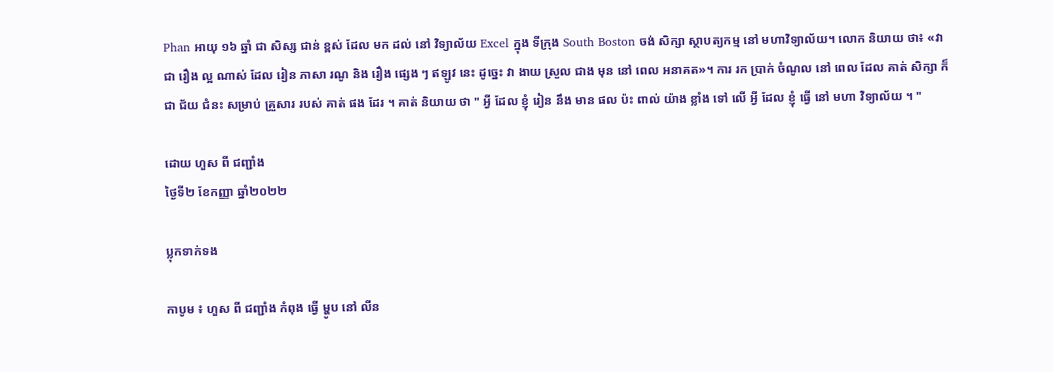Phan អាយុ ១៦ ឆ្នាំ ជា សិស្ស ជាន់ ខ្ពស់ ដែល មក ដល់ នៅ វិទ្យាល័យ Excel ក្នុង ទីក្រុង South Boston ចង់ សិក្សា ស្ថាបត្យកម្ម នៅ មហាវិទ្យាល័យ។ លោក និយាយ ថា៖ «វា ជា រឿង ល្អ ណាស់ ដែល រៀន ភាសា រណូ និង រឿង ផ្សេង ៗ ឥឡូវ នេះ ដូច្នេះ វា ងាយ ស្រួល ជាង មុន នៅ ពេល អនាគត»។ ការ រក ប្រាក់ ចំណូល នៅ ពេល ដែល គាត់ សិក្សា ក៏ ជា ជ័យ ជំនះ សម្រាប់ គ្រួសារ របស់ គាត់ ផង ដែរ ។ គាត់ និយាយ ថា " អ្វី ដែល ខ្ញុំ រៀន នឹង មាន ផល ប៉ះ ពាល់ យ៉ាង ខ្លាំង ទៅ លើ អ្វី ដែល ខ្ញុំ ធ្វើ នៅ មហា វិទ្យាល័យ ។ "

ដោយ ហួស ពី ជញ្ជាំង
ថ្ងៃទី២ ខែកញ្ញា ឆ្នាំ២០២២

ប្លុកទាក់ទង

កាបូម ៖ ហួស ពី ជញ្ជាំង កំពុង ធ្វើ ម្ហូប នៅ លីន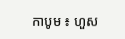កាបូម ៖ ហួស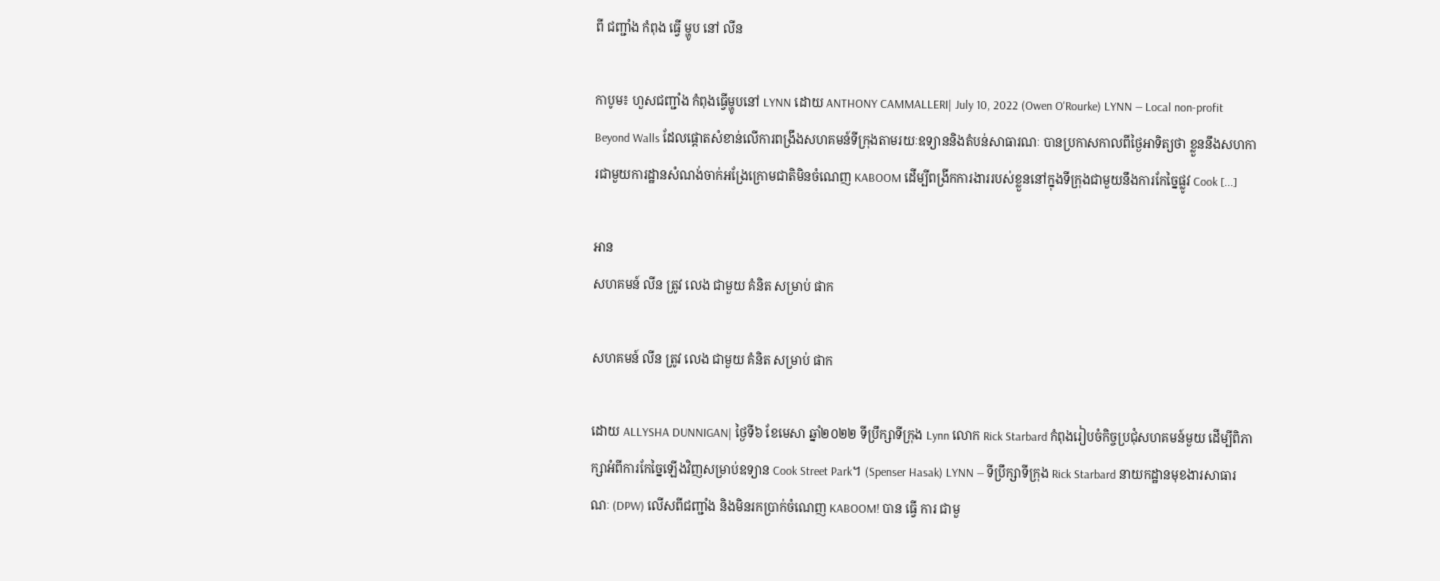ពី ជញ្ជាំង កំពុង ធ្វើ ម្ហូប នៅ លីន

កាបូម៖ ហួសជញ្ជាំង កំពុងធ្វើម្ហូបនៅ LYNN ដោយ ANTHONY CAMMALLERI| July 10, 2022 (Owen O'Rourke) LYNN — Local non-profit Beyond Walls ដែលផ្តោតសំខាន់លើការពង្រឹងសហគមន៍ទីក្រុងតាមរយៈឧទ្យាននិងតំបន់សាធារណៈ បានប្រកាសកាលពីថ្ងៃអាទិត្យថា ខ្លួននឹងសហការជាមួយការដ្ឋានសំណង់ចាក់អង្រែក្រោមជាតិមិនចំណេញ KABOOM ដើម្បីពង្រីកការងាររបស់ខ្លួននៅក្នុងទីក្រុងជាមួយនឹងការកែច្នៃផ្លូវ Cook [...]

អាន
សហគមន៍ លីន ត្រូវ លេង ជាមួយ គំនិត សម្រាប់ ផាក

សហគមន៍ លីន ត្រូវ លេង ជាមួយ គំនិត សម្រាប់ ផាក

ដោយ ALLYSHA DUNNIGAN| ថ្ងៃទី៦ ខែមេសា ឆ្នាំ២០២២ ទីប្រឹក្សាទីក្រុង Lynn លោក Rick Starbard កំពុងរៀបចំកិច្ចប្រជុំសហគមន៍មួយ ដើម្បីពិភាក្សាអំពីការកែច្នៃឡើងវិញសម្រាប់ឧទ្យាន Cook Street Park។ (Spenser Hasak) LYNN — ទីប្រឹក្សាទីក្រុង Rick Starbard នាយកដ្ឋានមុខងារសាធារណៈ (DPW) លើសពីជញ្ជាំង និងមិនរកប្រាក់ចំណេញ KABOOM! បាន ធ្វើ ការ ជាមួ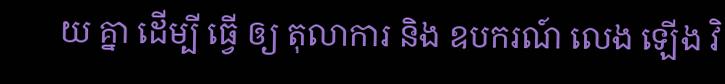យ គ្នា ដើម្បី ធ្វើ ឲ្យ តុលាការ និង ឧបករណ៍ លេង ឡើង វិ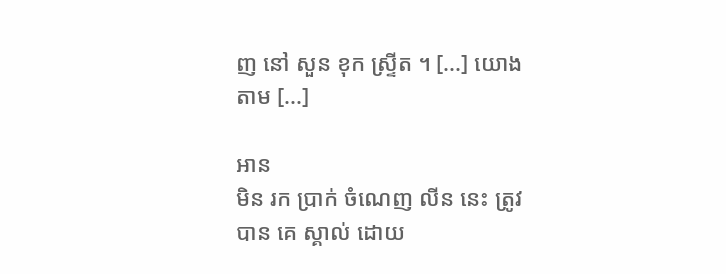ញ នៅ សួន ខុក ស្ទ្រីត ។ [...] យោង តាម [...]

អាន
មិន រក ប្រាក់ ចំណេញ លីន នេះ ត្រូវ បាន គេ ស្គាល់ ដោយ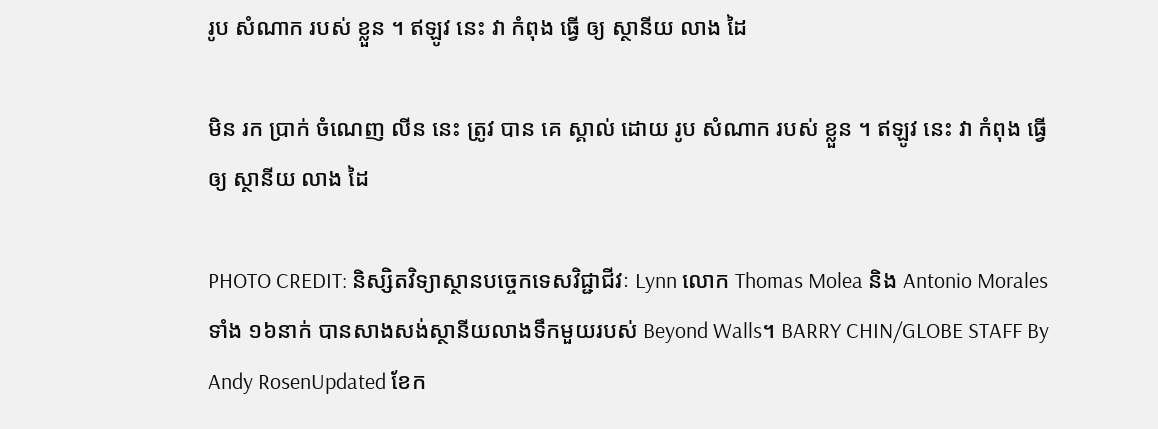រូប សំណាក របស់ ខ្លួន ។ ឥឡូវ នេះ វា កំពុង ធ្វើ ឲ្យ ស្ថានីយ លាង ដៃ

មិន រក ប្រាក់ ចំណេញ លីន នេះ ត្រូវ បាន គេ ស្គាល់ ដោយ រូប សំណាក របស់ ខ្លួន ។ ឥឡូវ នេះ វា កំពុង ធ្វើ ឲ្យ ស្ថានីយ លាង ដៃ

PHOTO CREDIT: និស្សិតវិទ្យាស្ថានបច្ចេកទេសវិជ្ជាជីវៈ Lynn លោក Thomas Molea និង Antonio Morales ទាំង ១៦នាក់ បានសាងសង់ស្ថានីយលាងទឹកមួយរបស់ Beyond Walls។ BARRY CHIN/GLOBE STAFF By Andy RosenUpdated ខែក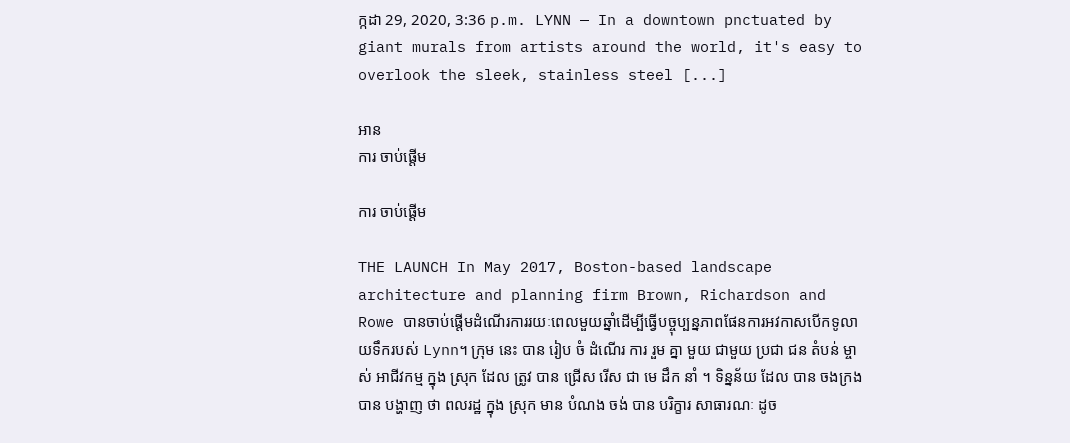ក្កដា 29, 2020, 3:36 p.m. LYNN — In a downtown pnctuated by giant murals from artists around the world, it's easy to overlook the sleek, stainless steel [...]

អាន
ការ ចាប់ផ្ដើម

ការ ចាប់ផ្ដើម

THE LAUNCH In May 2017, Boston-based landscape architecture and planning firm Brown, Richardson and Rowe បានចាប់ផ្ដើមដំណើរការរយៈពេលមួយឆ្នាំដើម្បីធ្វើបច្ចុប្បន្នភាពផែនការអវកាសបើកទូលាយទឹករបស់ Lynn។ ក្រុម នេះ បាន រៀប ចំ ដំណើរ ការ រួម គ្នា មួយ ជាមួយ ប្រជា ជន តំបន់ ម្ចាស់ អាជីវកម្ម ក្នុង ស្រុក ដែល ត្រូវ បាន ជ្រើស រើស ជា មេ ដឹក នាំ ។ ទិន្នន័យ ដែល បាន ចងក្រង បាន បង្ហាញ ថា ពលរដ្ឋ ក្នុង ស្រុក មាន បំណង ចង់ បាន បរិក្ខារ សាធារណៈ ដូច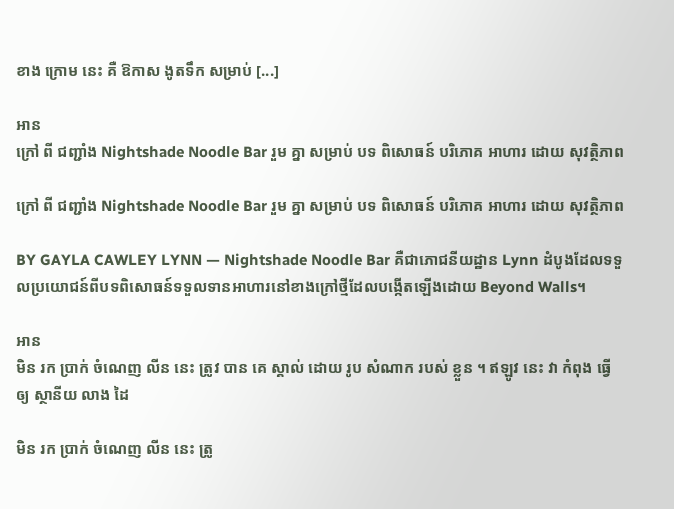ខាង ក្រោម នេះ គឺ ឱកាស ងូតទឹក សម្រាប់ [...]

អាន
ក្រៅ ពី ជញ្ជាំង Nightshade Noodle Bar រួម គ្នា សម្រាប់ បទ ពិសោធន៍ បរិភោគ អាហារ ដោយ សុវត្ថិភាព

ក្រៅ ពី ជញ្ជាំង Nightshade Noodle Bar រួម គ្នា សម្រាប់ បទ ពិសោធន៍ បរិភោគ អាហារ ដោយ សុវត្ថិភាព

BY GAYLA CAWLEY LYNN — Nightshade Noodle Bar គឺជាភោជនីយដ្ឋាន Lynn ដំបូងដែលទទួលប្រយោជន៍ពីបទពិសោធន៍ទទួលទានអាហារនៅខាងក្រៅថ្មីដែលបង្កើតឡើងដោយ Beyond Walls។

អាន
មិន រក ប្រាក់ ចំណេញ លីន នេះ ត្រូវ បាន គេ ស្គាល់ ដោយ រូប សំណាក របស់ ខ្លួន ។ ឥឡូវ នេះ វា កំពុង ធ្វើ ឲ្យ ស្ថានីយ លាង ដៃ

មិន រក ប្រាក់ ចំណេញ លីន នេះ ត្រូ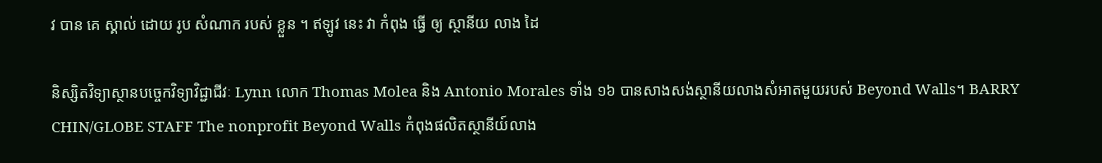វ បាន គេ ស្គាល់ ដោយ រូប សំណាក របស់ ខ្លួន ។ ឥឡូវ នេះ វា កំពុង ធ្វើ ឲ្យ ស្ថានីយ លាង ដៃ

និស្សិតវិទ្យាស្ថានបច្ចេកវិទ្យាវិជ្ជាជីវៈ Lynn លោក Thomas Molea និង Antonio Morales ទាំង ១៦ បានសាងសង់ស្ថានីយលាងសំអាតមួយរបស់ Beyond Walls។ BARRY CHIN/GLOBE STAFF The nonprofit Beyond Walls កំពុងផលិតស្ថានីយ៍លាង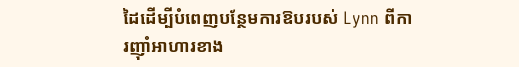ដៃដើម្បីបំពេញបន្ថែមការឱបរបស់ Lynn ពីការញ៉ាំអាហារខាង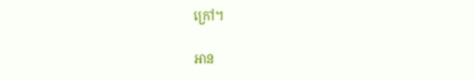ក្រៅ។

អាន